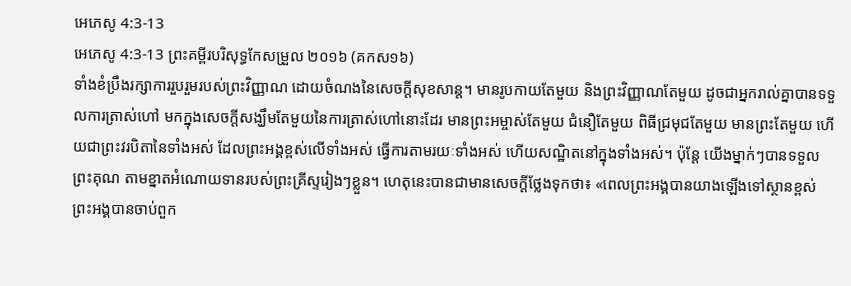អេភេសូ 4:3-13
អេភេសូ 4:3-13 ព្រះគម្ពីរបរិសុទ្ធកែសម្រួល ២០១៦ (គកស១៦)
ទាំងខំប្រឹងរក្សាការរួបរួមរបស់ព្រះវិញ្ញាណ ដោយចំណងនៃសេចក្ដីសុខសាន្ត។ មានរូបកាយតែមួយ និងព្រះវិញ្ញាណតែមួយ ដូចជាអ្នករាល់គ្នាបានទទួលការត្រាស់ហៅ មកក្នុងសេចក្តីសង្ឃឹមតែមួយនៃការត្រាស់ហៅនោះដែរ មានព្រះអម្ចាស់តែមួយ ជំនឿតែមួយ ពិធីជ្រមុជតែមួយ មានព្រះតែមួយ ហើយជាព្រះវរបិតានៃទាំងអស់ ដែលព្រះអង្គខ្ពស់លើទាំងអស់ ធ្វើការតាមរយៈទាំងអស់ ហើយសណ្ឋិតនៅក្នុងទាំងអស់។ ប៉ុន្តែ យើងម្នាក់ៗបានទទួលព្រះគុណ តាមខ្នាតអំណោយទានរបស់ព្រះគ្រីស្ទរៀងៗខ្លួន។ ហេតុនេះបានជាមានសេចក្ដីថ្លែងទុកថា៖ «ពេលព្រះអង្គបានយាងឡើងទៅស្ថានខ្ពស់ ព្រះអង្គបានចាប់ពួក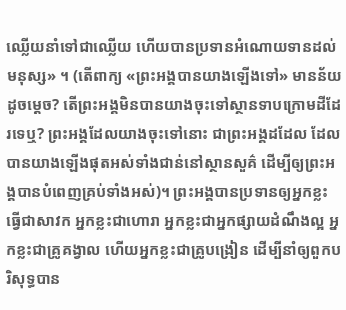ឈ្លើយនាំទៅជាឈ្លើយ ហើយបានប្រទានអំណោយទានដល់មនុស្ស» ។ (តើពាក្យ «ព្រះអង្គបានយាងឡើងទៅ» មានន័យដូចម្តេច? តើព្រះអង្គមិនបានយាងចុះទៅស្ថានទាបក្រោមដីដែរទេឬ? ព្រះអង្គដែលយាងចុះទៅនោះ ជាព្រះអង្គដដែល ដែលបានយាងឡើងផុតអស់ទាំងជាន់នៅស្ថានសួគ៌ ដើម្បីឲ្យព្រះអង្គបានបំពេញគ្រប់ទាំងអស់)។ ព្រះអង្គបានប្រទានឲ្យអ្នកខ្លះធ្វើជាសាវក អ្នកខ្លះជាហោរា អ្នកខ្លះជាអ្នកផ្សាយដំណឹងល្អ អ្នកខ្លះជាគ្រូគង្វាល ហើយអ្នកខ្លះជាគ្រូបង្រៀន ដើម្បីនាំឲ្យពួកបរិសុទ្ធបាន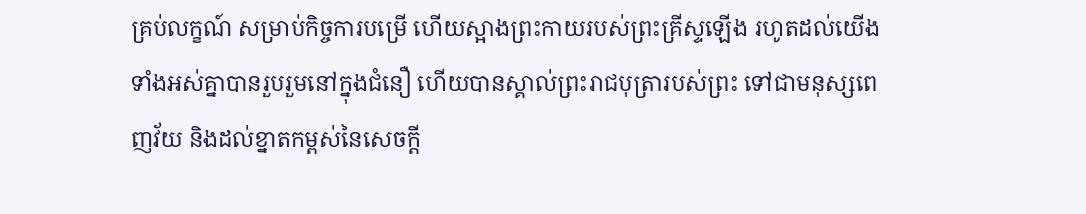គ្រប់លក្ខណ៍ សម្រាប់កិច្ចការបម្រើ ហើយស្អាងព្រះកាយរបស់ព្រះគ្រីស្ទឡើង រហូតដល់យើងទាំងអស់គ្នាបានរួបរួមនៅក្នុងជំនឿ ហើយបានស្គាល់ព្រះរាជបុត្រារបស់ព្រះ ទៅជាមនុស្សពេញវ័យ និងដល់ខ្នាតកម្ពស់នៃសេចក្តី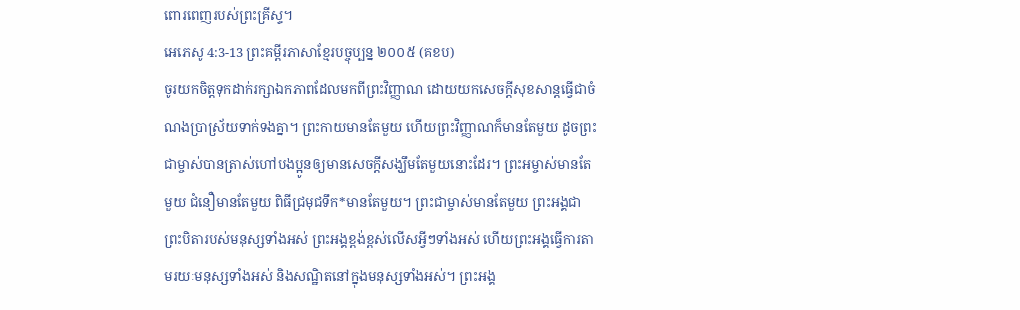ពោរពេញរបស់ព្រះគ្រីស្ទ។
អេភេសូ 4:3-13 ព្រះគម្ពីរភាសាខ្មែរបច្ចុប្បន្ន ២០០៥ (គខប)
ចូរយកចិត្តទុកដាក់រក្សាឯកភាពដែលមកពីព្រះវិញ្ញាណ ដោយយកសេចក្ដីសុខសាន្តធ្វើជាចំណងប្រាស្រ័យទាក់ទងគ្នា។ ព្រះកាយមានតែមួយ ហើយព្រះវិញ្ញាណក៏មានតែមួយ ដូចព្រះជាម្ចាស់បានត្រាស់ហៅបងប្អូនឲ្យមានសេចក្ដីសង្ឃឹមតែមួយនោះដែរ។ ព្រះអម្ចាស់មានតែមួយ ជំនឿមានតែមួយ ពិធីជ្រមុជទឹក*មានតែមួយ។ ព្រះជាម្ចាស់មានតែមួយ ព្រះអង្គជាព្រះបិតារបស់មនុស្សទាំងអស់ ព្រះអង្គខ្ពង់ខ្ពស់លើសអ្វីៗទាំងអស់ ហើយព្រះអង្គធ្វើការតាមរយៈមនុស្សទាំងអស់ និងសណ្ឋិតនៅក្នុងមនុស្សទាំងអស់។ ព្រះអង្គ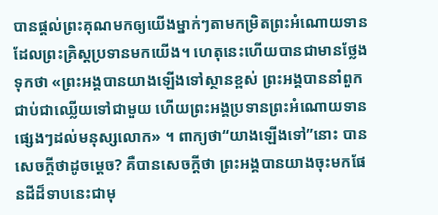បានផ្ដល់ព្រះគុណមកឲ្យយើងម្នាក់ៗតាមកម្រិតព្រះអំណោយទាន ដែលព្រះគ្រិស្តប្រទានមកយើង។ ហេតុនេះហើយបានជាមានថ្លែងទុកថា «ព្រះអង្គបានយាងឡើងទៅស្ថានខ្ពស់ ព្រះអង្គបាននាំពួកជាប់ជាឈ្លើយទៅជាមួយ ហើយព្រះអង្គប្រទានព្រះអំណោយទាន ផ្សេងៗដល់មនុស្សលោក» ។ ពាក្យថា“យាងឡើងទៅ”នោះ បានសេចក្ដីថាដូចម្ដេច? គឺបានសេចក្ដីថា ព្រះអង្គបានយាងចុះមកផែនដីដ៏ទាបនេះជាមុ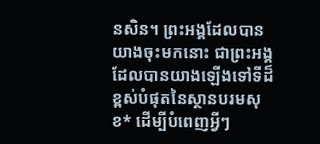នសិន។ ព្រះអង្គដែលបានយាងចុះមកនោះ ជាព្រះអង្គដែលបានយាងឡើងទៅទីដ៏ខ្ពស់បំផុតនៃស្ថានបរមសុខ* ដើម្បីបំពេញអ្វីៗ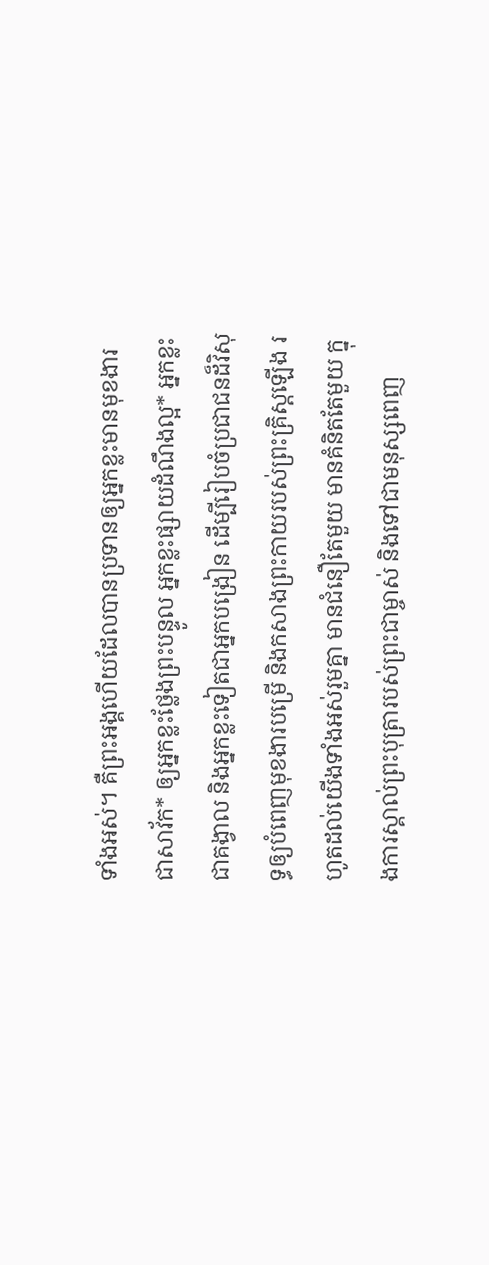ទាំងអស់។ គឺព្រះអង្គហើយដែលបានប្រទានឲ្យអ្នកខ្លះមានមុខងារជាសាវ័ក* ឲ្យអ្នកខ្លះថ្លែងព្រះបន្ទូល អ្នកខ្លះផ្សាយដំណឹងល្អ* អ្នកខ្លះជាគង្វាល និងអ្នកខ្លះទៀតជាអ្នកបង្រៀន ដើម្បីរៀបចំប្រជាជនដ៏វិសុទ្ធឲ្យបំពេញមុខងារបម្រើ និងកសាងព្រះកាយរបស់ព្រះគ្រិស្តឡើង រហូតដល់យើងទាំងអស់រួមគ្នា មានជំនឿតែមួយ មានគំនិតតែមួយ ក្នុងការស្គាល់ព្រះបុត្រារបស់ព្រះជាម្ចាស់ និងទៅជាមនុស្សពេញ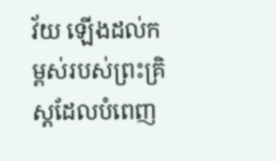វ័យ ឡើងដល់កម្ពស់របស់ព្រះគ្រិស្តដែលបំពេញ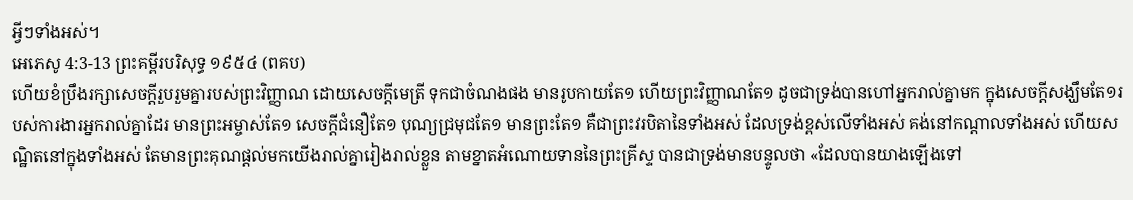អ្វីៗទាំងអស់។
អេភេសូ 4:3-13 ព្រះគម្ពីរបរិសុទ្ធ ១៩៥៤ (ពគប)
ហើយខំប្រឹងរក្សាសេចក្ដីរួបរួមគ្នារបស់ព្រះវិញ្ញាណ ដោយសេចក្ដីមេត្រី ទុកជាចំណងផង មានរូបកាយតែ១ ហើយព្រះវិញ្ញាណតែ១ ដូចជាទ្រង់បានហៅអ្នករាល់គ្នាមក ក្នុងសេចក្ដីសង្ឃឹមតែ១របស់ការងារអ្នករាល់គ្នាដែរ មានព្រះអម្ចាស់តែ១ សេចក្ដីជំនឿតែ១ បុណ្យជ្រមុជតែ១ មានព្រះតែ១ គឺជាព្រះវរបិតានៃទាំងអស់ ដែលទ្រង់ខ្ពស់លើទាំងអស់ គង់នៅកណ្តាលទាំងអស់ ហើយសណ្ឋិតនៅក្នុងទាំងអស់ តែមានព្រះគុណផ្តល់មកយើងរាល់គ្នារៀងរាល់ខ្លួន តាមខ្នាតអំណោយទាននៃព្រះគ្រីស្ទ បានជាទ្រង់មានបន្ទូលថា «ដែលបានយាងឡើងទៅ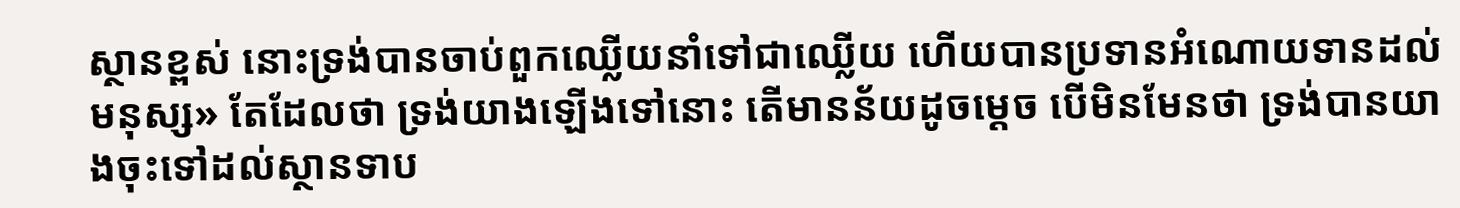ស្ថានខ្ពស់ នោះទ្រង់បានចាប់ពួកឈ្លើយនាំទៅជាឈ្លើយ ហើយបានប្រទានអំណោយទានដល់មនុស្ស» តែដែលថា ទ្រង់យាងឡើងទៅនោះ តើមានន័យដូចម្តេច បើមិនមែនថា ទ្រង់បានយាងចុះទៅដល់ស្ថានទាប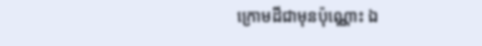ក្រោមដីជាមុនប៉ុណ្ណោះ ឯ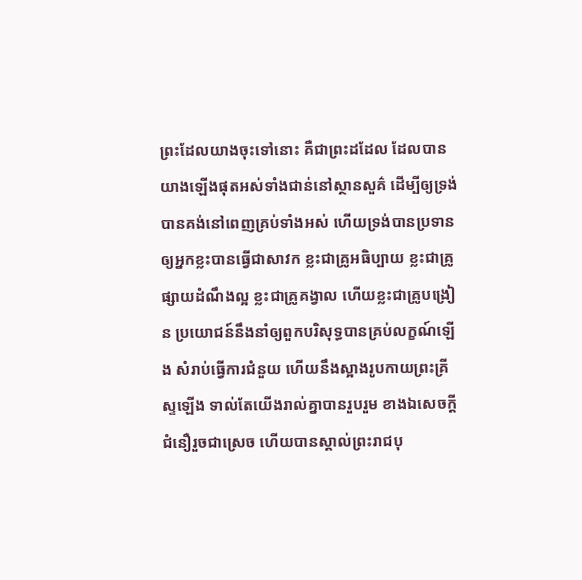ព្រះដែលយាងចុះទៅនោះ គឺជាព្រះដដែល ដែលបានយាងឡើងផុតអស់ទាំងជាន់នៅស្ថានសួគ៌ ដើម្បីឲ្យទ្រង់បានគង់នៅពេញគ្រប់ទាំងអស់ ហើយទ្រង់បានប្រទានឲ្យអ្នកខ្លះបានធ្វើជាសាវក ខ្លះជាគ្រូអធិប្បាយ ខ្លះជាគ្រូផ្សាយដំណឹងល្អ ខ្លះជាគ្រូគង្វាល ហើយខ្លះជាគ្រូបង្រៀន ប្រយោជន៍នឹងនាំឲ្យពួកបរិសុទ្ធបានគ្រប់លក្ខណ៍ឡើង សំរាប់ធ្វើការជំនួយ ហើយនឹងស្អាងរូបកាយព្រះគ្រីស្ទឡើង ទាល់តែយើងរាល់គ្នាបានរួបរួម ខាងឯសេចក្ដីជំនឿរួចជាស្រេច ហើយបានស្គាល់ព្រះរាជបុ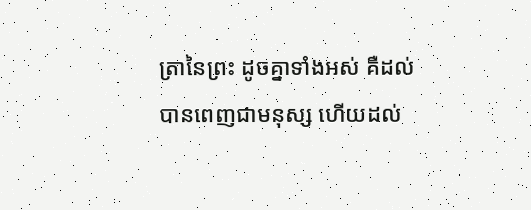ត្រានៃព្រះ ដូចគ្នាទាំងអស់ គឺដល់បានពេញជាមនុស្ស ហើយដល់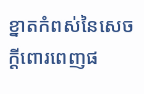ខ្នាតកំពស់នៃសេចក្ដីពោរពេញផ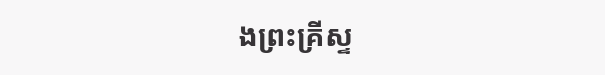ងព្រះគ្រីស្ទ